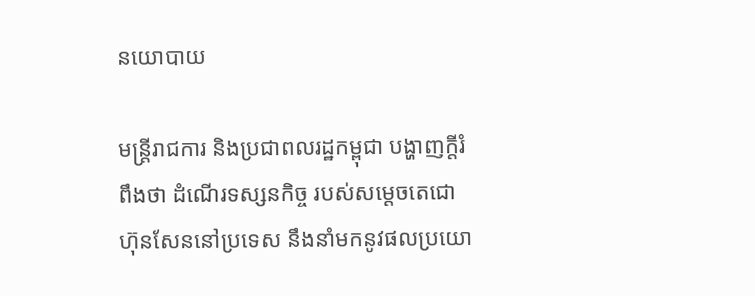នយោបាយ

មន្ត្រីរាជការ និងប្រជាពលរដ្ឋកម្ពុជា បង្ហាញក្តីរំពឹងថា ដំណើរទស្សនកិច្ច របស់សម្តេចតេជោ ហ៊ុនសែននៅប្រទេស នឹងនាំមកនូវផលប្រយោ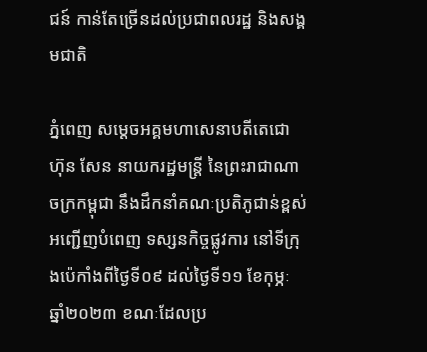ជន៍ កាន់តែច្រើនដល់ប្រជាពលរដ្ឋ និងសង្គមជាតិ

ភ្នំពេញ សម្តេចអគ្គមហាសេនាបតីតេជោ ហ៊ុន សែន នាយករដ្ឋមន្រ្តី នៃព្រះរាជាណាចក្រកម្ពុជា នឹងដឹកនាំគណៈប្រតិភូជាន់ខ្ពស់ អញ្ជើញបំពេញ ទស្សនកិច្ចផ្លូវការ នៅទីក្រុងប៉េកាំងពីថ្ងៃទី០៩ ដល់ថ្ងៃទី១១ ខែកុម្ភៈ ឆ្នាំ២០២៣ ខណៈដែលប្រ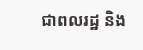ជាពលរដ្ឋ និង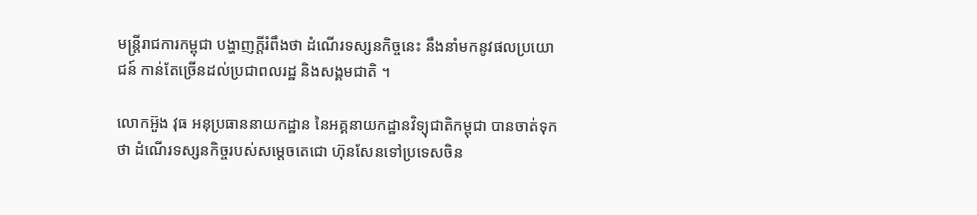មន្ត្រីរាជការកម្ពុជា បង្ហាញក្តីរំពឹងថា ដំណើរទស្សនកិច្ចនេះ នឹងនាំមកនូវផលប្រយោជន៍ កាន់តែច្រើនដល់ប្រជាពលរដ្ឋ និងសង្គមជាតិ ។

លោកអ៊ួង វុធ អនុប្រធាននាយកដ្ឋាន នៃអគ្គនាយកដ្ឋានវិទ្យុជាតិកម្ពុជា បានចាត់ទុកថា ដំណើរទស្សនកិច្ចរបស់សម្តេចតេជោ ហ៊ុនសែនទៅប្រទេសចិន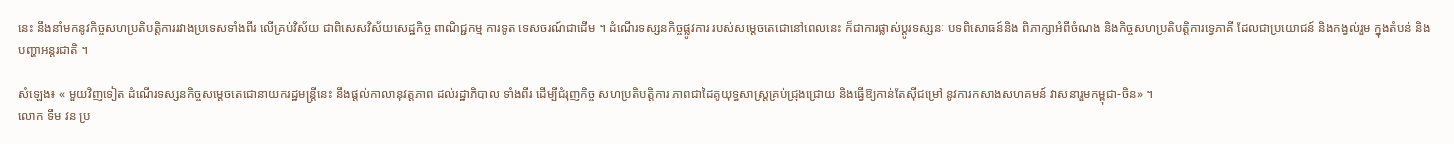នេះ នឹងនាំមកនូវកិច្ចសហប្រតិបត្តិការរវាងប្រទេសទាំងពីរ លើគ្រប់វិស័យ ជាពិសេសវិស័យសេដ្ឋកិច្ច ពាណិជ្ជកម្ម ការទូត ទេសចរណ៍ជាដើម ។ ដំណើរទស្សនកិច្ចផ្លូវការ របស់សម្តេចតេជោនៅពេលនេះ ក៏ជាការផ្លាស់ប្តូរទស្សនៈ បទពិសោធន៍និង ពិភាក្សាអំពីចំណង និងកិច្ចសហប្រតិបត្តិការទ្វេភាគី ដែលជាប្រយោជន៍ និងកង្វល់រួម ក្នុងតំបន់ និងបញ្ហាអន្តរជាតិ ។

សំឡេង៖ « មួយវិញទៀត ដំណើរទស្សនកិច្ចសម្តេចតេជោនាយករដ្ឋមន្ត្រីនេះ នឹងផ្តល់កាលានុវត្តភាព ដល់រដ្ឋាភិបាល ទាំងពីរ ដើម្បីជំរុញកិច្ច សហប្រតិបត្តិការ ភាពជាដៃគូយុទ្ធសាស្ត្រគ្រប់ជ្រុងជ្រោយ និងធ្វើឱ្យកាន់តែស៊ីជម្រៅ នូវការកសាងសហគមន៍ វាសនារួមកម្ពុជា-ចិន» ។
លោក ទឹម វន ប្រ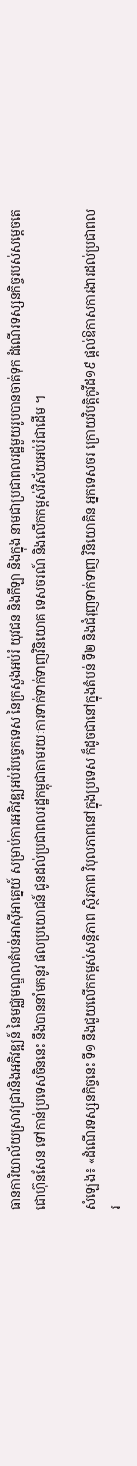ធានការិយាល័យស្រាវជ្រាវនិងអភិវឌ្ឍន៍ នៃមជ្ឈមណ្ឌលតំបន់អាស៊ីអាគ្នេយ៍ សម្រាប់ការអភិវឌ្ឍអប់រំបច្ចេកទេស នៃក្រសួងអប់រំ យុវជន និងកីឡា និងក្នុង នាមជាប្រជាពលរដ្ឋមួយរូបបានចាត់ទុក ដំណើរទស្សនកិច្ចរបស់សម្តេចតេជោហ៊ុនសែន ទៅកាន់ប្រទេសចិននេះ នឹងបាននាំមកនូវ ផលប្រយោជន៍ ជូនដល់ប្រជាពលរដ្ឋកម្ពុជាតាមរយៈការទាក់ទាក់ទាញវិនិយោគ ទេសចរណ៍ និងលើកកម្ពស់វិស័យអប់រំជាដើម ។

សំឡេង៖ «ដំណើរទស្សនកិច្ចនេះ ទី១ នឹងជួយលើកកម្ពស់សន្តិភាព ស្ថិរភាព វិបុលភាពនៅក្នុងប្រទេស ក៏ដូចជានៅក្នុងតំបន់ ទី២ និងជំរុញទាក់ទាញ វិនិយោគិន អ្នកទេសចរ ក្រោយវិបត្តិកូវីដ១៩ ផ្តល់ឱកាសការងារដល់ប្រជាពលរ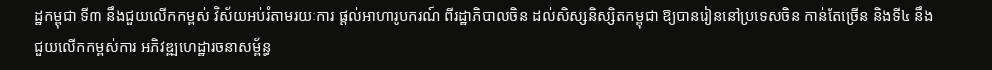ដ្ឋកម្ពុជា ទី៣ នឹងជួយលើកកម្ពស់ វិស័យអប់រំតាមរយៈការ ផ្តល់អាហារូបករណ៍ ពីរដ្ឋាភិបាលចិន ដល់សិស្សនិស្សិតកម្ពុជា ឱ្យបានរៀននៅប្រទេសចិន កាន់តែច្រើន និងទី៤ នឹងជួយលើកកម្ពស់ការ អភិវឌ្ឍហេដ្ឋារចនាសម្ព័ន្ធ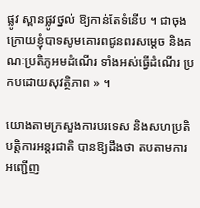ផ្លូវ ស្ពានផ្លូវថ្នល់ ឱ្យកាន់តែទំនើប ។ ជាចុងក្រោយខ្ញុំបាទសូមគោរពជូនពរសម្តេច និងគណៈប្រតិភូអមដំណើរ ទាំងអស់ធ្វើដំណើរ ប្រកបដោយសុវត្ថិភាព » ។

យោងតាមក្រសួងការបរទេស និងសហប្រតិបត្តិការអន្តរជាតិ បានឱ្យដឹងថា តបតាមការអញ្ជើញ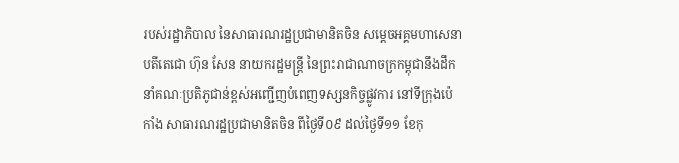របស់រដ្ឋាភិបាល នៃសាធារណរដ្ឋប្រជាមានិតចិន សម្តេចអគ្គមហាសេនាបតីតេជោ ហ៊ុន សែន នាយករដ្ឋមន្រ្តី នៃព្រះរាជាណាចក្រកម្ពុជានឹងដឹកនាំគណៈប្រតិភូជាន់ខ្ពស់អញ្ជើញបំពេញទស្សនកិច្ចផ្លូវការ នៅទីក្រុងប៉េកាំង សាធារណរដ្ឋប្រជាមានិតចិន ពីថ្ងៃទី០៩ ដល់ថ្ងៃទី១១ ខែកុ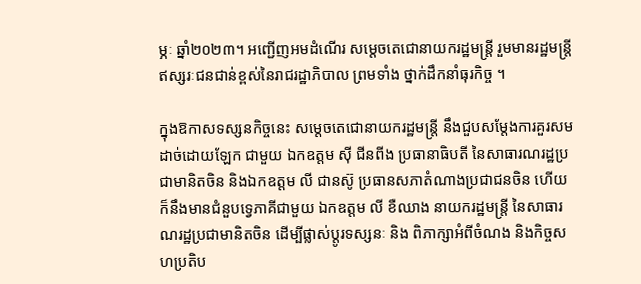ម្ភៈ ឆ្នាំ២០២៣។ អញ្ជើញអមដំណើរ សម្តេចតេជោនាយករដ្ឋមន្រ្តី រួមមានរដ្ឋមន្រ្តី ឥស្សរៈជនជាន់ខ្ពស់នៃរាជរដ្ឋាភិបាល ព្រមទាំង ថ្នាក់ដឹកនាំធុរកិច្ច ។

ក្នុងឱកាសទស្សនកិច្ចនេះ សម្តេចតេជោនាយករដ្ឋមន្ត្រី នឹងជួបសម្តែងការគួរសមដាច់ដោយឡែក ជាមួយ ឯកឧត្តម ស៊ី ជីនពីង ប្រធានាធិបតី នៃសាធារណរដ្ឋប្រជាមានិតចិន និងឯកឧត្តម លី ជានស៊ូ ប្រធានសភាតំណាងប្រជាជនចិន ហើយក៏នឹងមានជំនួបទ្វេភាគីជាមួយ ឯកឧត្តម លី ខឺឈាង នាយករដ្ឋមន្រ្តី នៃសាធារណរដ្ឋប្រជាមានិតចិន ដើម្បីផ្លាស់ប្តូរទស្សនៈ និង ពិភាក្សាអំពីចំណង និងកិច្ចសហប្រតិប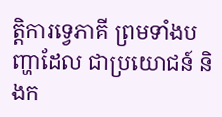ត្តិការទ្វេភាគី ព្រមទាំងបញ្ហាដែល ជាប្រយោជន៍ និងក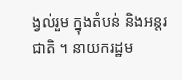ង្វល់រួម ក្នុងតំបន់ និងអន្តរជាតិ ។ នាយករដ្ឋម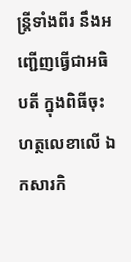ន្រ្តីទាំងពីរ នឹងអញ្ជើញធ្វើជាអធិបតី ក្នុងពិធីចុះហត្ថលេខាលើ ឯកសារកិ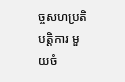ច្ចសហប្រតិបត្តិការ មួយចំ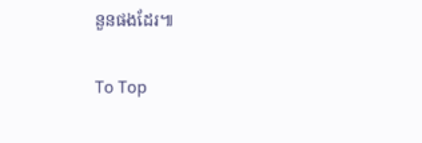នួនផងដែរ៕

To Top